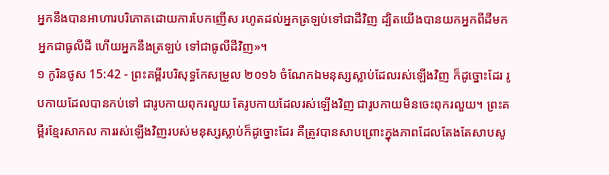អ្នកនឹងបានអាហារបរិភោគដោយការបែកញើស រហូតដល់អ្នកត្រឡប់ទៅជាដីវិញ ដ្បិតយើងបានយកអ្នកពីដីមក អ្នកជាធូលីដី ហើយអ្នកនឹងត្រឡប់ ទៅជាធូលីដីវិញ»។
១ កូរិនថូស 15:42 - ព្រះគម្ពីរបរិសុទ្ធកែសម្រួល ២០១៦ ចំណែកឯមនុស្សស្លាប់ដែលរស់ឡើងវិញ ក៏ដូច្នោះដែរ រូបកាយដែលបានកប់ទៅ ជារូបកាយពុករលួយ តែរូបកាយដែលរស់ឡើងវិញ ជារូបកាយមិនចេះពុករលួយ។ ព្រះគម្ពីរខ្មែរសាកល ការរស់ឡើងវិញរបស់មនុស្សស្លាប់ក៏ដូច្នោះដែរ គឺត្រូវបានសាបព្រោះក្នុងភាពដែលតែងតែសាបសូ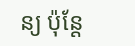ន្យ ប៉ុន្តែ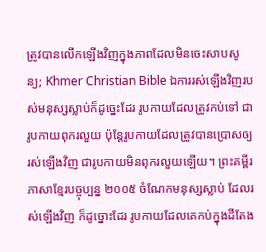ត្រូវបានលើកឡើងវិញក្នុងភាពដែលមិនចេះសាបសូន្យ; Khmer Christian Bible ឯការរស់ឡើងវិញរបស់មនុស្សស្លាប់ក៏ដូច្នេះដែរ រូបកាយដែលត្រូវកប់ទៅ ជារូបកាយពុករលួយ ប៉ុន្ដែរូបកាយដែលត្រូវបានប្រោសឲ្យរស់ឡើងវិញ ជារូបកាយមិនពុករលួយឡើយ។ ព្រះគម្ពីរភាសាខ្មែរបច្ចុប្បន្ន ២០០៥ ចំណែកមនុស្សស្លាប់ ដែលរស់ឡើងវិញ ក៏ដូច្នោះដែរ រូបកាយដែលគេកប់ក្នុងដីតែង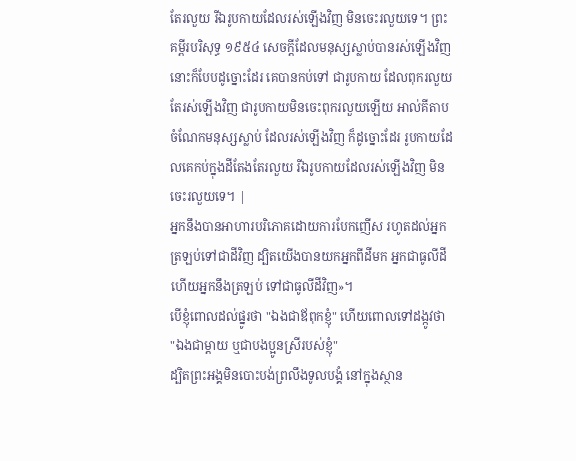តែរលួយ រីឯរូបកាយដែលរស់ឡើងវិញ មិនចេះរលួយទេ។ ព្រះគម្ពីរបរិសុទ្ធ ១៩៥៤ សេចក្ដីដែលមនុស្សស្លាប់បានរស់ឡើងវិញ នោះក៏បែបដូច្នោះដែរ គេបានកប់ទៅ ជារូបកាយ ដែលពុករលួយ តែរស់ឡើងវិញ ជារូបកាយមិនចេះពុករលួយឡើយ អាល់គីតាប ចំណែកមនុស្សស្លាប់ ដែលរស់ឡើងវិញ ក៏ដូច្នោះដែរ រូបកាយដែលគេកប់ក្នុងដីតែងតែរលួយ រីឯរូបកាយដែលរស់ឡើងវិញ មិនចេះរលួយទេ។ |
អ្នកនឹងបានអាហារបរិភោគដោយការបែកញើស រហូតដល់អ្នកត្រឡប់ទៅជាដីវិញ ដ្បិតយើងបានយកអ្នកពីដីមក អ្នកជាធូលីដី ហើយអ្នកនឹងត្រឡប់ ទៅជាធូលីដីវិញ»។
បើខ្ញុំពោលដល់ផ្នូរថា "ឯងជាឪពុកខ្ញុំ" ហើយពោលទៅដង្កូវថា "ឯងជាម្តាយ ឬជាបងប្អូនស្រីរបស់ខ្ញុំ"
ដ្បិតព្រះអង្គមិនបោះបង់ព្រលឹងទូលបង្គំ នៅក្នុងស្ថាន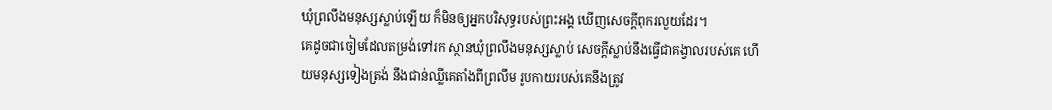ឃុំព្រលឹងមនុស្សស្លាប់ឡើយ ក៏មិនឲ្យអ្នកបរិសុទ្ធរបស់ព្រះអង្គ ឃើញសេចក្ដីពុករលួយដែរ។
គេដូចជាចៀមដែលតម្រង់ទៅរក ស្ថានឃុំព្រលឹងមនុស្សស្លាប់ សេចក្ដីស្លាប់នឹងធ្វើជាគង្វាលរបស់គេ ហើយមនុស្សទៀងត្រង់ នឹងជាន់ឈ្លីគេតាំងពីព្រលឹម រូបកាយរបស់គេនឹងត្រូវ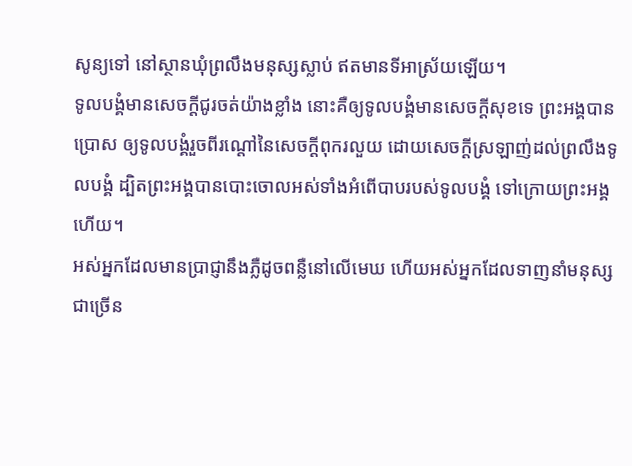សូន្យទៅ នៅស្ថានឃុំព្រលឹងមនុស្សស្លាប់ ឥតមានទីអាស្រ័យឡើយ។
ទូលបង្គំមានសេចក្ដីជូរចត់យ៉ាងខ្លាំង នោះគឺឲ្យទូលបង្គំមានសេចក្ដីសុខទេ ព្រះអង្គបានប្រោស ឲ្យទូលបង្គំរួចពីរណ្តៅនៃសេចក្ដីពុករលួយ ដោយសេចក្ដីស្រឡាញ់ដល់ព្រលឹងទូលបង្គំ ដ្បិតព្រះអង្គបានបោះចោលអស់ទាំងអំពើបាបរបស់ទូលបង្គំ ទៅក្រោយព្រះអង្គហើយ។
អស់អ្នកដែលមានប្រាជ្ញានឹងភ្លឺដូចពន្លឺនៅលើមេឃ ហើយអស់អ្នកដែលទាញនាំមនុស្សជាច្រើន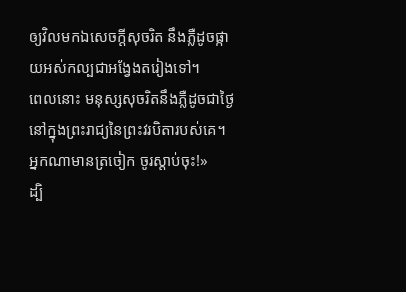ឲ្យវិលមកឯសេចក្ដីសុចរិត នឹងភ្លឺដូចផ្កាយអស់កល្បជាអង្វែងតរៀងទៅ។
ពេលនោះ មនុស្សសុចរិតនឹងភ្លឺដូចជាថ្ងៃ នៅក្នុងព្រះរាជ្យនៃព្រះវរបិតារបស់គេ។ អ្នកណាមានត្រចៀក ចូរស្តាប់ចុះ!»
ដ្បិ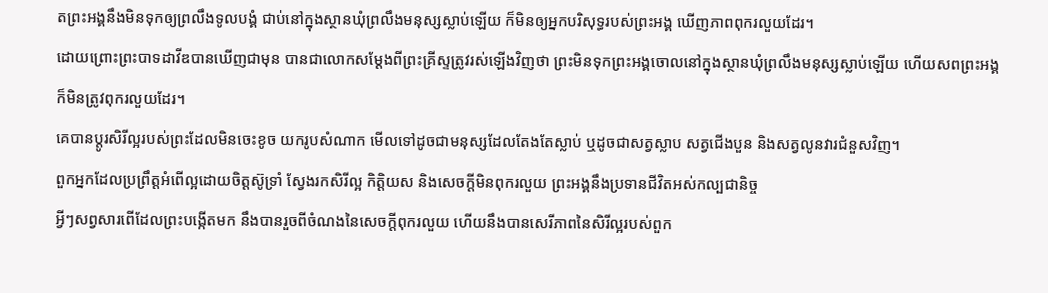តព្រះអង្គនឹងមិនទុកឲ្យព្រលឹងទូលបង្គំ ជាប់នៅក្នុងស្ថានឃុំព្រលឹងមនុស្សស្លាប់ឡើយ ក៏មិនឲ្យអ្នកបរិសុទ្ធរបស់ព្រះអង្គ ឃើញភាពពុករលួយដែរ។
ដោយព្រោះព្រះបាទដាវីឌបានឃើញជាមុន បានជាលោកសម្តែងពីព្រះគ្រីស្ទត្រូវរស់ឡើងវិញថា ព្រះមិនទុកព្រះអង្គចោលនៅក្នុងស្ថានឃុំព្រលឹងមនុស្សស្លាប់ឡើយ ហើយសពព្រះអង្គក៏មិនត្រូវពុករលួយដែរ។
គេបានប្តូរសិរីល្អរបស់ព្រះដែលមិនចេះខូច យករូបសំណាក មើលទៅដូចជាមនុស្សដែលតែងតែស្លាប់ ឬដូចជាសត្វស្លាប សត្វជើងបួន និងសត្វលូនវារជំនួសវិញ។
ពួកអ្នកដែលប្រព្រឹត្តអំពើល្អដោយចិត្តស៊ូទ្រាំ ស្វែងរកសិរីល្អ កិត្តិយស និងសេចក្តីមិនពុករលួយ ព្រះអង្គនឹងប្រទានជីវិតអស់កល្បជានិច្ច
អ្វីៗសព្វសារពើដែលព្រះបង្កើតមក នឹងបានរួចពីចំណងនៃសេចក្តីពុករលួយ ហើយនឹងបានសេរីភាពនៃសិរីល្អរបស់ពួក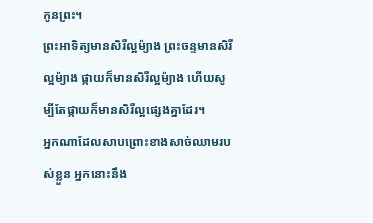កូនព្រះ។
ព្រះអាទិត្យមានសិរីល្អម៉្យាង ព្រះចន្ទមានសិរីល្អម៉្យាង ផ្កាយក៏មានសិរីល្អម៉្យាង ហើយសូម្បីតែផ្កាយក៏មានសិរីល្អផ្សេងគ្នាដែរ។
អ្នកណាដែលសាបព្រោះខាងសាច់ឈាមរបស់ខ្លួន អ្នកនោះនឹង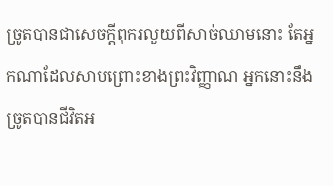ច្រូតបានជាសេចក្ដីពុករលួយពីសាច់ឈាមនោះ តែអ្នកណាដែលសាបព្រោះខាងព្រះវិញ្ញាណ អ្នកនោះនឹងច្រូតបានជីវិតអ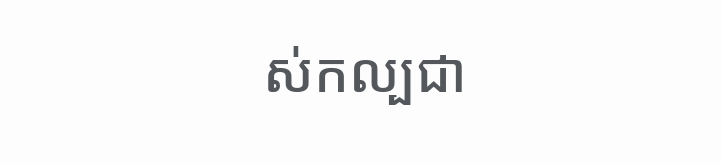ស់កល្បជា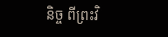និច្ច ពីព្រះវិ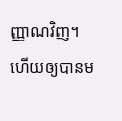ញ្ញាណវិញ។
ហើយឲ្យបានម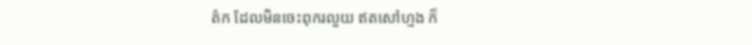ត៌ក ដែលមិនចេះពុករលួយ ឥតសៅហ្មង ក៏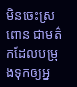មិនចេះស្រពោន ជាមត៌កដែលបម្រុងទុកឲ្យអ្ន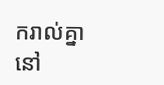ករាល់គ្នានៅ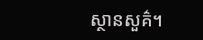ស្ថានសួគ៌។